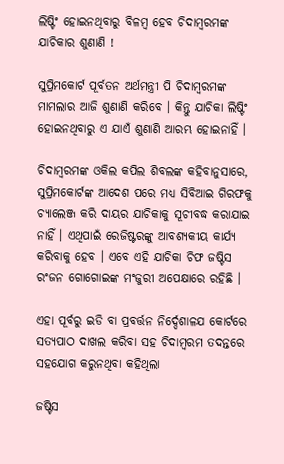ଲିଷ୍ଟିଂ ହୋଇନଥିବାରୁ ବିଳମ୍ବ ହେବ ଚିଦାମ୍ବରମଙ୍କ ଯାଚିକାର ଶୁଣାଣି !

ସୁପ୍ରିମକୋର୍ଟ ପୂର୍ବତନ ଅର୍ଥମନ୍ତ୍ରୀ ପି ଚିଦାମ୍ବରମଙ୍କ ମାମଲାର ଆଜି ଶୁଣାଣି କରିବେ । କିନ୍ତୁ ଯାଚିକା ଲିଷ୍ଟିଂ ହୋଇନଥିବାରୁ ଏ ଯାଏଁ ଶୁଣାଣି ଆରମ୍ଭ ହୋଇନାହିଁ ।

ଚିଦାମ୍ବରମଙ୍କ ଓକିଲ କପିଲ ଶିବଲଙ୍କ କହିବାନୁସାରେ, ସୁପ୍ରିମକୋର୍ଟଙ୍କ ଆଦେଶ ପରେ ମଧ୍ୟ ସିବିଆଇ ଗିରଫକୁ ଚ୍ୟାଲେଞ୍ଜ କରି ଦାୟର ଯାଚିକାକୁ ସୂଚୀବଦ୍ଧ କରାଯାଇ ନାହିଁ । ଏଥିପାଇଁ ରେଜିଷ୍ଟରଙ୍କୁ ଆବଶ୍ୟକୀୟ କାର୍ଯ୍ୟ କରିବାକୁ ହେବ । ଏବେ ଏହି ଯାଚିକା ଚିଫ ଜଷ୍ଟିସ ରଂଜନ ଗୋଗୋଇଙ୍କ ମଂଜୁରୀ ଅପେକ୍ଷାରେ ରହିଛି ।

ଏହା ପୂର୍ବରୁ ଇଡି ବା ପ୍ରବର୍ତ୍ତନ ନିର୍ଦ୍ଦେଶାଳଯ କୋର୍ଟରେ ସତ୍ୟପାଠ ଦାଖଲ କରିବା ସହ ଚିଦାମ୍ବରମ ତଦନ୍ତରେ ସହଯୋଗ କରୁନଥିବା କହିଥିଲା

ଜଷ୍ଟିସ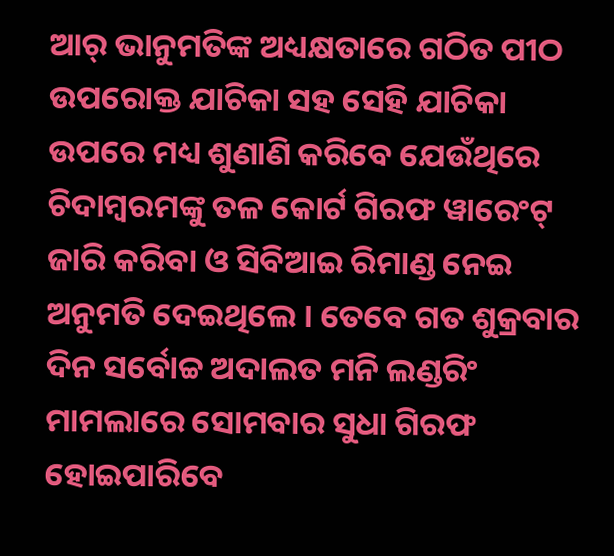ଆର୍ ଭାନୁମତିଙ୍କ ଅଧ୍ୟକ୍ଷତାରେ ଗଠିତ ପୀଠ ଉପରୋକ୍ତ ଯାଚିକା ସହ ସେହି ଯାଚିକା ଉପରେ ମଧ୍ୟ ଶୁଣାଣି କରିବେ ଯେଉଁଥିରେ ଚିଦାମ୍ବରମଙ୍କୁ ତଳ କୋର୍ଟ ଗିରଫ ୱାରେଂଟ୍ ଜାରି କରିବା ଓ ସିବିଆଇ ରିମାଣ୍ଡ ନେଇ ଅନୁମତି ଦେଇଥିଲେ । ତେବେ ଗତ ଶୁକ୍ରବାର ଦିନ ସର୍ବୋଚ୍ଚ ଅଦାଲତ ମନି ଲଣ୍ଡରିଂ ମାମଲାରେ ସୋମବାର ସୁଧା ଗିରଫ ହୋଇପାରିବେ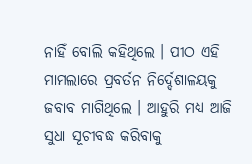ନାହିଁ ବୋଲି କହିଥିଲେ । ପୀଠ ଏହି ମାମଲାରେ ପ୍ରବର୍ତନ ନିର୍ଦ୍ଦେଶାଳୟକୁ ଜବାବ ମାଗିଥିଲେ । ଆହୁରି ମଧ୍ୟ ଆଜି ସୁଧା ସୂଚୀବଦ୍ଧ କରିବାକୁ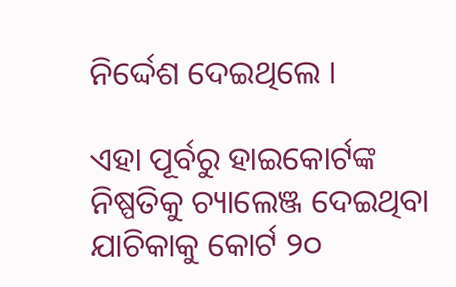ନିର୍ଦ୍ଦେଶ ଦେଇଥିଲେ ।

ଏହା ପୂର୍ବରୁ ହାଇକୋର୍ଟଙ୍କ ନିଷ୍ପତିକୁ ଚ୍ୟାଲେଞ୍ଜ ଦେଇଥିବା ଯାଚିକାକୁ କୋର୍ଟ ୨୦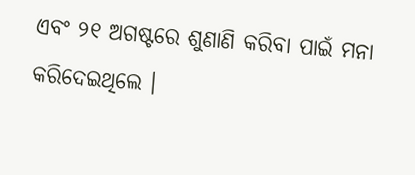ଏବଂ ୨୧ ଅଗଷ୍ଟରେ ଶୁଣାଣି କରିବା ପାଇଁ ମନା କରିଦେଇଥିଲେ ।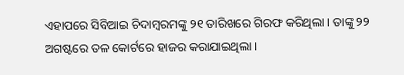ଏହାପରେ ସିବିଆଇ ଚିଦାମ୍ବରମଙ୍କୁ ୨୧ ତାରିଖରେ ଗିରଫ କରିଥିଲା । ତାଙ୍କୁ ୨୨ ଅଗଷ୍ଟରେ ତଳ କୋର୍ଟରେ ହାଜର କରାଯାଇଥିଲା ।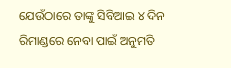ଯେଉଁଠାରେ ତାଙ୍କୁ ସିବିଆଇ ୪ ଦିନ ରିମାଣ୍ଡରେ ନେବା ପାଇଁ ଅନୁମତି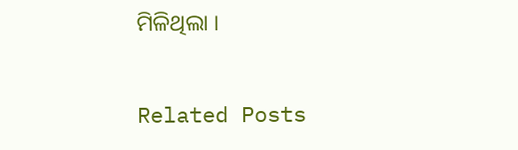ମିଳିଥିଲା ।

Related Posts